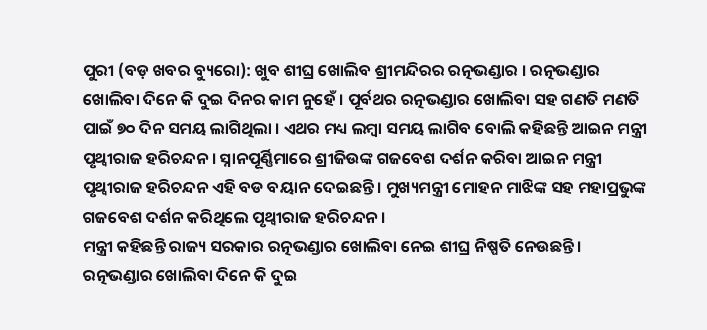ପୁରୀ (ବଡ଼ ଖବର ବ୍ୟୁରୋ): ଖୁବ ଶୀଘ୍ର ଖୋଲିବ ଶ୍ରୀମନ୍ଦିରର ରତ୍ନଭଣ୍ଡାର । ରତ୍ନଭଣ୍ଡାର ଖୋଲିବା ଦିନେ କି ଦୁଇ ଦିନର କାମ ନୁହେଁ । ପୂର୍ବଥର ରତ୍ନଭଣ୍ଡାର ଖୋଲିବା ସହ ଗଣତି ମଣତି ପାଇଁ ୭୦ ଦିନ ସମୟ ଲାଗିଥିଲା । ଏଥର ମଧ୍ୟ ଲମ୍ବା ସମୟ ଲାଗିବ ବୋଲି କହିଛନ୍ତି ଆଇନ ମନ୍ତ୍ରୀ ପୃଥ୍ୱୀରାଜ ହରିଚନ୍ଦନ । ସ୍ନାନପୂର୍ଣ୍ଣିମାରେ ଶ୍ରୀଜିଉଙ୍କ ଗଜବେଶ ଦର୍ଶନ କରିବା ଆଇନ ମନ୍ତ୍ରୀ ପୃଥ୍ୱୀରାଜ ହରିଚନ୍ଦନ ଏହି ବଡ ବୟାନ ଦେଇଛନ୍ତି । ମୁଖ୍ୟମନ୍ତ୍ରୀ ମୋହନ ମାଝିଙ୍କ ସହ ମହାପ୍ରଭୁଙ୍କ ଗଜବେଶ ଦର୍ଶନ କରିଥିଲେ ପୃଥ୍ୱୀରାଜ ହରିଚନ୍ଦନ ।
ମନ୍ତ୍ରୀ କହିଛନ୍ତି ରାଜ୍ୟ ସରକାର ରତ୍ନଭଣ୍ଡାର ଖୋଲିବା ନେଇ ଶୀଘ୍ର ନିଷ୍ପତି ନେଉଛନ୍ତି । ରତ୍ନଭଣ୍ଡାର ଖୋଲିବା ଦିନେ କି ଦୁଇ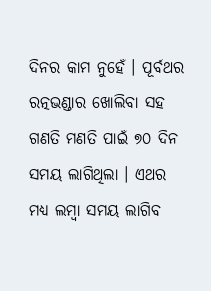ଦିନର କାମ ନୁହେଁ । ପୂର୍ବଥର ରତ୍ନଭଣ୍ଡାର ଖୋଲିବା ସହ ଗଣତି ମଣତି ପାଇଁ ୭୦ ଦିନ ସମୟ ଲାଗିଥିଲା । ଏଥର ମଧ୍ୟ ଲମ୍ବା ସମୟ ଲାଗିବ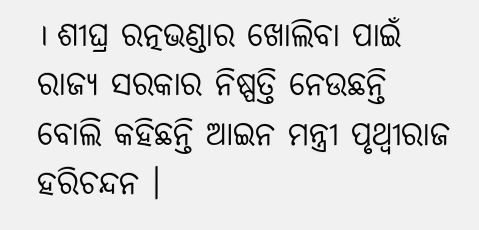। ଶୀଘ୍ର ରତ୍ନଭଣ୍ଡାର ଖୋଲିବା ପାଇଁ ରାଜ୍ୟ ସରକାର ନିଷ୍ପତ୍ତି ନେଉଛନ୍ତି ବୋଲି କହିଛନ୍ତି ଆଇନ ମନ୍ତ୍ରୀ ପୃଥ୍ୱୀରାଜ ହରିଚନ୍ଦନ ।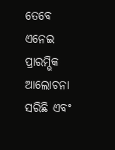ତେବେ ଏନେଇ ପ୍ରାରମ୍ଭିକ ଆଲୋଚନା ସରିଛି ଏବଂ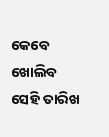କେବେ ଖୋଲିବ ସେହି ତାରିଖ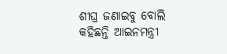ଶୀଘ୍ର ଜଣାଇବୁ ବୋଲି କହିଛନ୍ତି ଆଇନମନ୍ତ୍ରୀ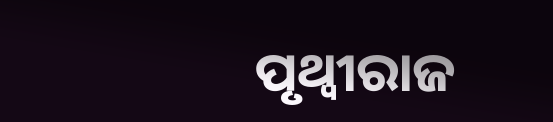ପୃଥ୍ୱୀରାଜ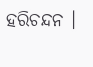ହରିଚନ୍ଦନ ।